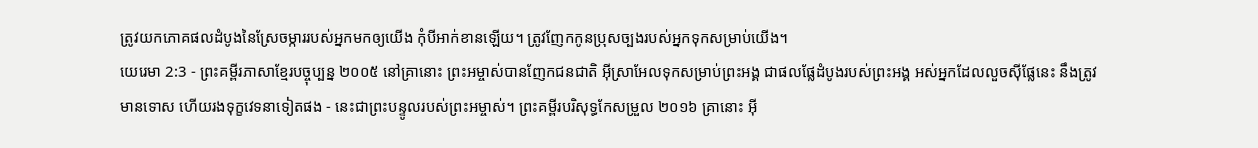ត្រូវយកភោគផលដំបូងនៃស្រែចម្ការរបស់អ្នកមកឲ្យយើង កុំបីអាក់ខានឡើយ។ ត្រូវញែកកូនប្រុសច្បងរបស់អ្នកទុកសម្រាប់យើង។
យេរេមា 2:3 - ព្រះគម្ពីរភាសាខ្មែរបច្ចុប្បន្ន ២០០៥ នៅគ្រានោះ ព្រះអម្ចាស់បានញែកជនជាតិ អ៊ីស្រាអែលទុកសម្រាប់ព្រះអង្គ ជាផលផ្លែដំបូងរបស់ព្រះអង្គ អស់អ្នកដែលលួចស៊ីផ្លែនេះ នឹងត្រូវមានទោស ហើយរងទុក្ខវេទនាទៀតផង - នេះជាព្រះបន្ទូលរបស់ព្រះអម្ចាស់។ ព្រះគម្ពីរបរិសុទ្ធកែសម្រួល ២០១៦ គ្រានោះ អ៊ី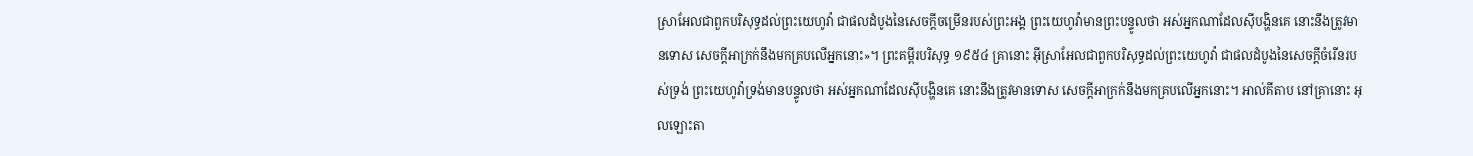ស្រាអែលជាពួកបរិសុទ្ធដល់ព្រះយេហូវ៉ា ជាផលដំបូងនៃសេចក្ដីចម្រើនរបស់ព្រះអង្គ ព្រះយេហូវ៉ាមានព្រះបន្ទូលថា អស់អ្នកណាដែលស៊ីបង្ហិនគេ នោះនឹងត្រូវមានទោស សេចក្ដីអាក្រក់នឹងមកគ្របលើអ្នកនោះ»។ ព្រះគម្ពីរបរិសុទ្ធ ១៩៥៤ គ្រានោះ អ៊ីស្រាអែលជាពួកបរិសុទ្ធដល់ព្រះយេហូវ៉ា ជាផលដំបូងនៃសេចក្ដីចំរើនរបស់ទ្រង់ ព្រះយេហូវ៉ាទ្រង់មានបន្ទូលថា អស់អ្នកណាដែលស៊ីបង្ហិនគេ នោះនឹងត្រូវមានទោស សេចក្ដីអាក្រក់នឹងមកគ្របលើអ្នកនោះ។ អាល់គីតាប នៅគ្រានោះ អុលឡោះតា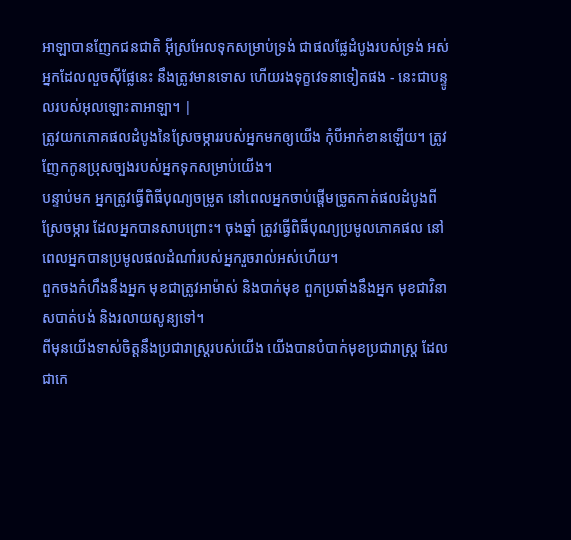អាឡាបានញែកជនជាតិ អ៊ីស្រអែលទុកសម្រាប់ទ្រង់ ជាផលផ្លែដំបូងរបស់ទ្រង់ អស់អ្នកដែលលួចស៊ីផ្លែនេះ នឹងត្រូវមានទោស ហើយរងទុក្ខវេទនាទៀតផង - នេះជាបន្ទូលរបស់អុលឡោះតាអាឡា។ |
ត្រូវយកភោគផលដំបូងនៃស្រែចម្ការរបស់អ្នកមកឲ្យយើង កុំបីអាក់ខានឡើយ។ ត្រូវញែកកូនប្រុសច្បងរបស់អ្នកទុកសម្រាប់យើង។
បន្ទាប់មក អ្នកត្រូវធ្វើពិធីបុណ្យចម្រូត នៅពេលអ្នកចាប់ផ្ដើមច្រូតកាត់ផលដំបូងពីស្រែចម្ការ ដែលអ្នកបានសាបព្រោះ។ ចុងឆ្នាំ ត្រូវធ្វើពិធីបុណ្យប្រមូលភោគផល នៅពេលអ្នកបានប្រមូលផលដំណាំរបស់អ្នករួចរាល់អស់ហើយ។
ពួកចងកំហឹងនឹងអ្នក មុខជាត្រូវអាម៉ាស់ និងបាក់មុខ ពួកប្រឆាំងនឹងអ្នក មុខជាវិនាសបាត់បង់ និងរលាយសូន្យទៅ។
ពីមុនយើងទាស់ចិត្តនឹងប្រជារាស្ត្ររបស់យើង យើងបានបំបាក់មុខប្រជារាស្ត្រ ដែលជាកេ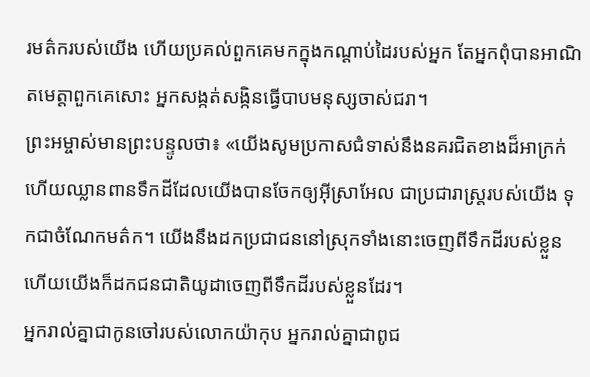រមត៌ករបស់យើង ហើយប្រគល់ពួកគេមកក្នុងកណ្ដាប់ដៃរបស់អ្នក តែអ្នកពុំបានអាណិតមេត្តាពួកគេសោះ អ្នកសង្កត់សង្កិនធ្វើបាបមនុស្សចាស់ជរា។
ព្រះអម្ចាស់មានព្រះបន្ទូលថា៖ «យើងសូមប្រកាសជំទាស់នឹងនគរជិតខាងដ៏អាក្រក់ ហើយឈ្លានពានទឹកដីដែលយើងបានចែកឲ្យអ៊ីស្រាអែល ជាប្រជារាស្ត្ររបស់យើង ទុកជាចំណែកមត៌ក។ យើងនឹងដកប្រជាជននៅស្រុកទាំងនោះចេញពីទឹកដីរបស់ខ្លួន ហើយយើងក៏ដកជនជាតិយូដាចេញពីទឹកដីរបស់ខ្លួនដែរ។
អ្នករាល់គ្នាជាកូនចៅរបស់លោកយ៉ាកុប អ្នករាល់គ្នាជាពូជ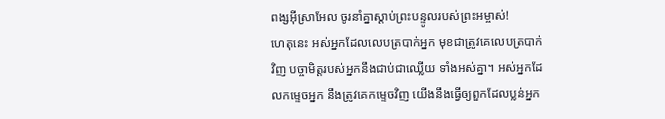ពង្សអ៊ីស្រាអែល ចូរនាំគ្នាស្ដាប់ព្រះបន្ទូលរបស់ព្រះអម្ចាស់!
ហេតុនេះ អស់អ្នកដែលលេបត្របាក់អ្នក មុខជាត្រូវគេលេបត្របាក់វិញ បច្ចាមិត្តរបស់អ្នកនឹងជាប់ជាឈ្លើយ ទាំងអស់គ្នា។ អស់អ្នកដែលកម្ទេចអ្នក នឹងត្រូវគេកម្ទេចវិញ យើងនឹងធ្វើឲ្យពួកដែលប្លន់អ្នក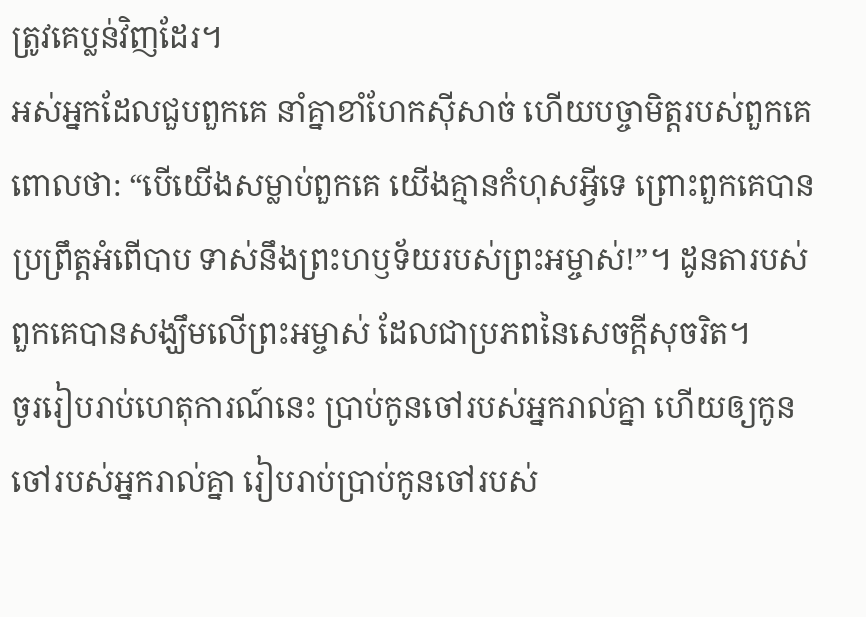ត្រូវគេប្លន់វិញដែរ។
អស់អ្នកដែលជួបពួកគេ នាំគ្នាខាំហែកស៊ីសាច់ ហើយបច្ចាមិត្តរបស់ពួកគេពោលថា: “បើយើងសម្លាប់ពួកគេ យើងគ្មានកំហុសអ្វីទេ ព្រោះពួកគេបានប្រព្រឹត្តអំពើបាប ទាស់នឹងព្រះហឫទ័យរបស់ព្រះអម្ចាស់!”។ ដូនតារបស់ពួកគេបានសង្ឃឹមលើព្រះអម្ចាស់ ដែលជាប្រភពនៃសេចក្ដីសុចរិត។
ចូររៀបរាប់ហេតុការណ៍នេះ ប្រាប់កូនចៅរបស់អ្នករាល់គ្នា ហើយឲ្យកូនចៅរបស់អ្នករាល់គ្នា រៀបរាប់ប្រាប់កូនចៅរបស់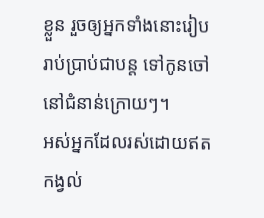ខ្លួន រួចឲ្យអ្នកទាំងនោះរៀបរាប់ប្រាប់ជាបន្ត ទៅកូនចៅនៅជំនាន់ក្រោយៗ។
អស់អ្នកដែលរស់ដោយឥតកង្វល់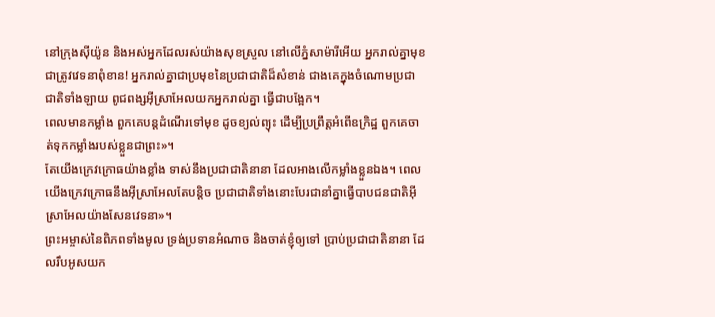នៅក្រុងស៊ីយ៉ូន និងអស់អ្នកដែលរស់យ៉ាងសុខស្រួល នៅលើភ្នំសាម៉ារីអើយ អ្នករាល់គ្នាមុខជាត្រូវវេទនាពុំខាន! អ្នករាល់គ្នាជាប្រមុខនៃប្រជាជាតិដ៏សំខាន់ ជាងគេក្នុងចំណោមប្រជាជាតិទាំងឡាយ ពូជពង្សអ៊ីស្រាអែលយកអ្នករាល់គ្នា ធ្វើជាបង្អែក។
ពេលមានកម្លាំង ពួកគេបន្តដំណើរទៅមុខ ដូចខ្យល់ព្យុះ ដើម្បីប្រព្រឹត្តអំពើឧក្រិដ្ឋ ពួកគេចាត់ទុកកម្លាំងរបស់ខ្លួនជាព្រះ»។
តែយើងក្រេវក្រោធយ៉ាងខ្លាំង ទាស់នឹងប្រជាជាតិនានា ដែលអាងលើកម្លាំងខ្លួនឯង។ ពេលយើងក្រេវក្រោធនឹងអ៊ីស្រាអែលតែបន្តិច ប្រជាជាតិទាំងនោះបែរជានាំគ្នាធ្វើបាបជនជាតិអ៊ីស្រាអែលយ៉ាងសែនវេទនា»។
ព្រះអម្ចាស់នៃពិភពទាំងមូល ទ្រង់ប្រទានអំណាច និងចាត់ខ្ញុំឲ្យទៅ ប្រាប់ប្រជាជាតិនានា ដែលរឹបអូសយក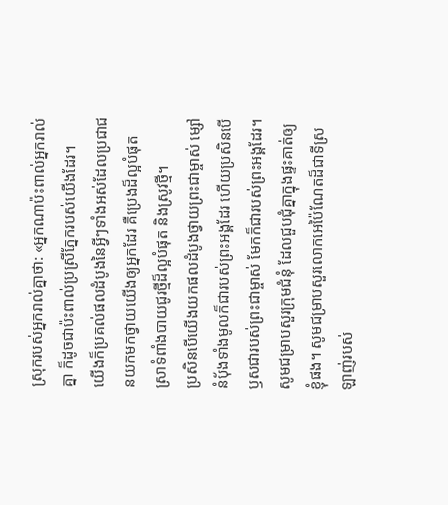ស្រុករបស់អ្នករាល់គ្នាថា: «អ្នកណាប៉ះពាល់អ្នករាល់គ្នា ក៏ដូចជាប៉ះពាល់ប្រស្រីភ្នែករបស់យើងដែរ។
យើងក៏ប្រគល់ផលដំបូងនៃអ្វីៗទាំងអស់ដែលប្រជាជនយកមកថ្វាយយើងឲ្យអ្នកដែរ គឺប្រេងដ៏ល្អបំផុត ស្រាទំពាំងបាយជូរថ្មីដ៏ល្អបំផុត និងស្រូវថ្មី។
ប្រសិនបើយើងយកផលដំបូងថ្វាយព្រះជាម្ចាស់ ម្សៅនំប៉័ងទាំងមូលក៏ជារបស់ព្រះអង្គដែរ ហើយប្រសិនបើឫសជារបស់ព្រះជាម្ចាស់ មែកក៏ជារបស់ព្រះអង្គដែរ។
សូមជម្រាបសួរក្រុមជំនុំ ដែលជួបជុំគ្នាក្នុងផ្ទះគាត់ឲ្យខ្ញុំផង។ សូមជម្រាបសួរលោកអេប៉ៃណែតដ៏ជាទីស្រឡាញ់របស់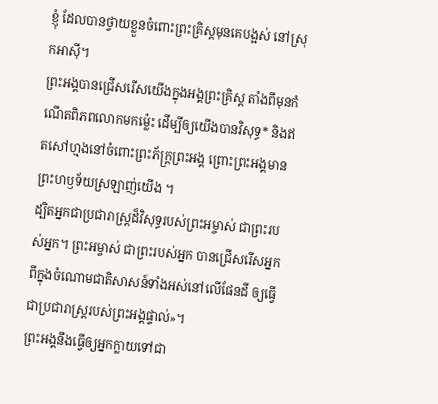ខ្ញុំ ដែលបានថ្វាយខ្លួនចំពោះព្រះគ្រិស្តមុនគេបង្អស់ នៅស្រុកអាស៊ី។
ព្រះអង្គបានជ្រើសរើសយើងក្នុងអង្គព្រះគ្រិស្ត តាំងពីមុនកំណើតពិភពលោកមកម៉្លេះ ដើម្បីឲ្យយើងបានវិសុទ្ធ* និងឥតសៅហ្មងនៅចំពោះព្រះភ័ក្ត្រព្រះអង្គ ព្រោះព្រះអង្គមានព្រះហឫទ័យស្រឡាញ់យើង ។
ដ្បិតអ្នកជាប្រជារាស្ត្រដ៏វិសុទ្ធរបស់ព្រះអម្ចាស់ ជាព្រះរបស់អ្នក។ ព្រះអម្ចាស់ ជាព្រះរបស់អ្នក បានជ្រើសរើសអ្នកពីក្នុងចំណោមជាតិសាសន៍ទាំងអស់នៅលើផែនដី ឲ្យធ្វើជាប្រជារាស្ត្ររបស់ព្រះអង្គផ្ទាល់»។
ព្រះអង្គនឹងធ្វើឲ្យអ្នកក្លាយទៅជា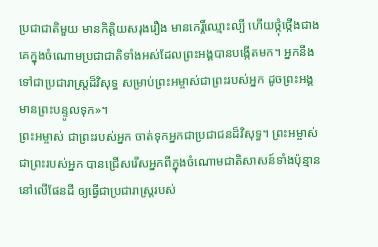ប្រជាជាតិមួយ មានកិត្តិយសរុងរឿង មានកេរ្តិ៍ឈ្មោះល្បី ហើយថ្កុំថ្កើងជាងគេក្នុងចំណោមប្រជាជាតិទាំងអស់ដែលព្រះអង្គបានបង្កើតមក។ អ្នកនឹងទៅជាប្រជារាស្ត្រដ៏វិសុទ្ធ សម្រាប់ព្រះអម្ចាស់ជាព្រះរបស់អ្នក ដូចព្រះអង្គមានព្រះបន្ទូលទុក»។
ព្រះអម្ចាស់ ជាព្រះរបស់អ្នក ចាត់ទុកអ្នកជាប្រជាជនដ៏វិសុទ្ធ។ ព្រះអម្ចាស់ ជាព្រះរបស់អ្នក បានជ្រើសរើសអ្នកពីក្នុងចំណោមជាតិសាសន៍ទាំងប៉ុន្មាននៅលើផែនដី ឲ្យធ្វើជាប្រជារាស្ត្ររបស់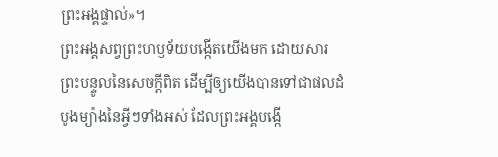ព្រះអង្គផ្ទាល់»។
ព្រះអង្គសព្វព្រះហឫទ័យបង្កើតយើងមក ដោយសារព្រះបន្ទូលនៃសេចក្ដីពិត ដើម្បីឲ្យយើងបានទៅជាផលដំបូងម្យ៉ាងនៃអ្វីៗទាំងអស់ ដែលព្រះអង្គបង្កើ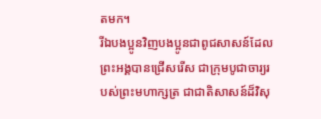តមក។
រីឯបងប្អូនវិញបងប្អូនជាពូជសាសន៍ដែលព្រះអង្គបានជ្រើសរើស ជាក្រុមបូជាចារ្យរបស់ព្រះមហាក្សត្រ ជាជាតិសាសន៍ដ៏វិសុ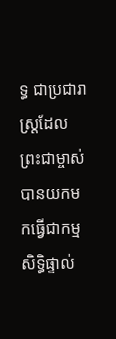ទ្ធ ជាប្រជារាស្ដ្រដែលព្រះជាម្ចាស់បានយកមកធ្វើជាកម្មសិទ្ធិផ្ទាល់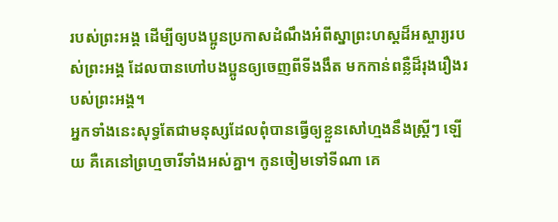របស់ព្រះអង្គ ដើម្បីឲ្យបងប្អូនប្រកាសដំណឹងអំពីស្នាព្រះហស្ដដ៏អស្ចារ្យរបស់ព្រះអង្គ ដែលបានហៅបងប្អូនឲ្យចេញពីទីងងឹត មកកាន់ពន្លឺដ៏រុងរឿងរបស់ព្រះអង្គ។
អ្នកទាំងនេះសុទ្ធតែជាមនុស្សដែលពុំបានធ្វើឲ្យខ្លួនសៅហ្មងនឹងស្ត្រីៗ ឡើយ គឺគេនៅព្រហ្មចារីទាំងអស់គ្នា។ កូនចៀមទៅទីណា គេ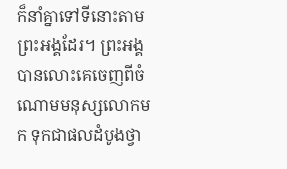ក៏នាំគ្នាទៅទីនោះតាមព្រះអង្គដែរ។ ព្រះអង្គបានលោះគេចេញពីចំណោមមនុស្សលោកមក ទុកជាផលដំបូងថ្វា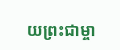យព្រះជាម្ចា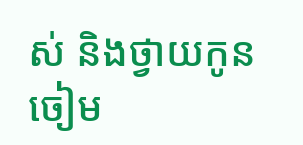ស់ និងថ្វាយកូនចៀម